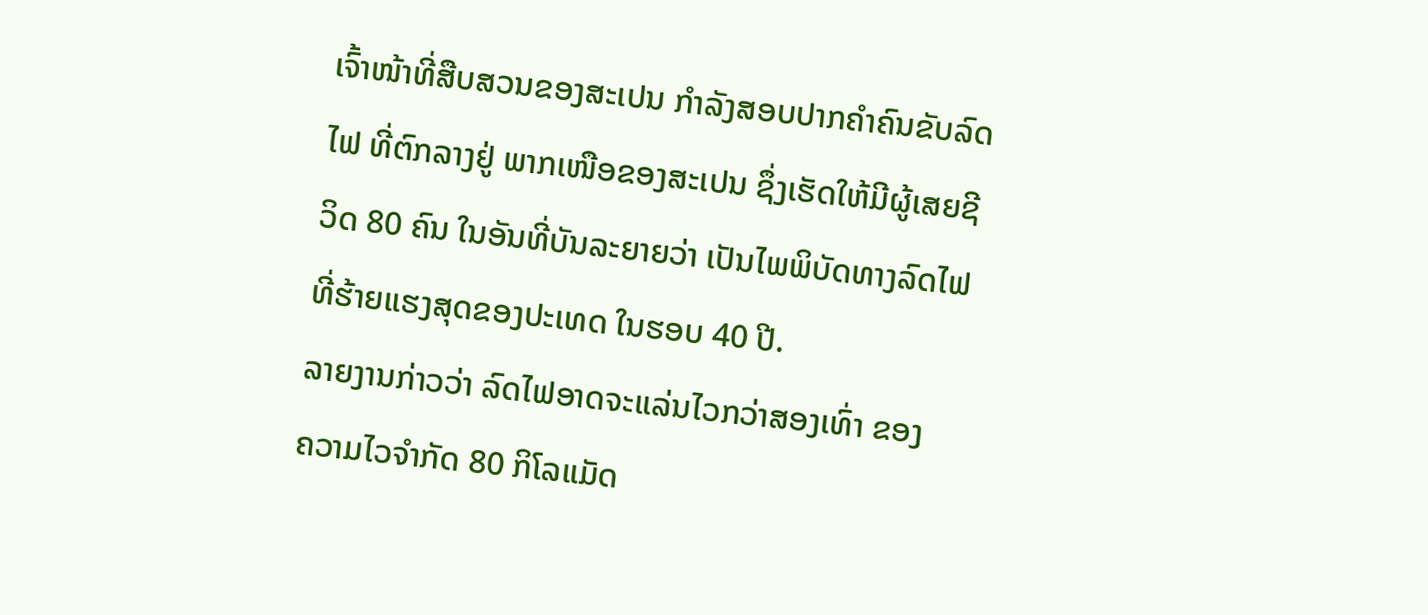ເຈົ້າໜ້າທີ່ສືບສວນຂອງສະເປນ ກໍາລັງສອບປາກຄຳຄົນຂັບລົດ
ໄຟ ທີ່ຕົກລາງຢູ່ ພາກເໜືອຂອງສະເປນ ຊຶ່ງເຮັດໃຫ້ມີຜູ້ເສຍຊີ
ວິດ 80 ຄົນ ໃນອັນທີ່ບັນລະຍາຍວ່າ ເປັນໄພພິບັດທາງລົດໄຟ
ທີ່ຮ້າຍແຮງສຸດຂອງປະເທດ ໃນຮອບ 40 ປີ.
ລາຍງານກ່າວວ່າ ລົດໄຟອາດຈະແລ່ນໄວກວ່າສອງເທົ່າ ຂອງ
ຄວາມໄວຈໍາກັດ 80 ກິໂລແມັດ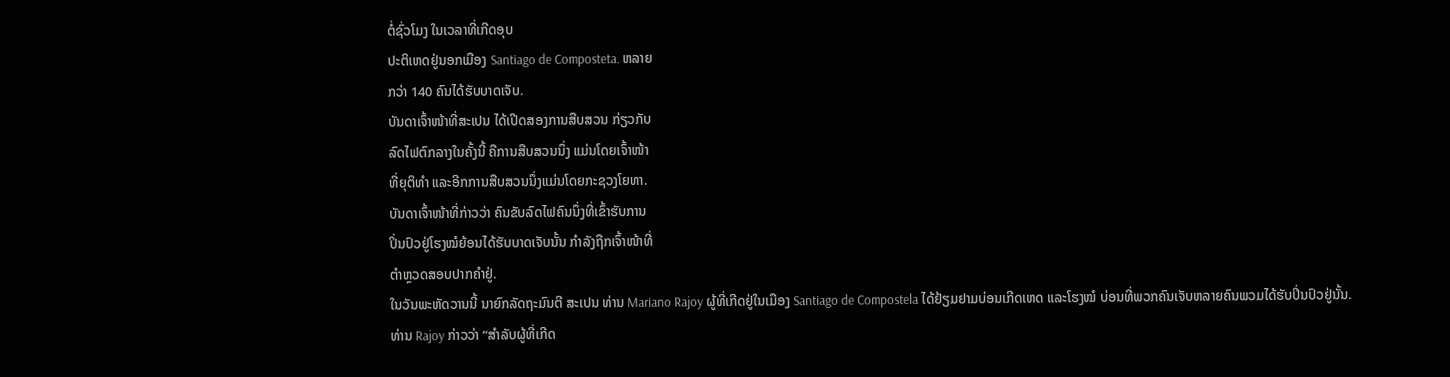ຕໍ່ຊົ່ວໂມງ ໃນເວລາທີ່ເກີດອຸບ
ປະຕິເຫດຢູ່ນອກເມືອງ Santiago de Composteta. ຫລາຍ
ກວ່າ 140 ຄົນໄດ້ຮັບບາດເຈັບ.
ບັນດາເຈົ້າໜ້າທີ່ສະເປນ ໄດ້ເປີດສອງການສືບສວນ ກ່ຽວກັບ
ລົດໄຟຕົກລາງໃນຄັ້ງນີ້ ຄືການສືບສວນນຶ່ງ ແມ່ນໂດຍເຈົ້າໜ້າ
ທີ່ຍຸຕິທໍາ ແລະອີກການສືບສວນນຶ່ງແມ່ນໂດຍກະຊວງໂຍທາ.
ບັນດາເຈົ້າໜ້າທີ່ກ່າວວ່າ ຄົນຂັບລົດໄຟຄົນນຶ່ງທີ່ເຂົ້າຮັບການ
ປິ່ນປົວຢູ່ໂຮງໝໍຍ້ອນໄດ້ຮັບບາດເຈັບນັ້ນ ກໍາລັງຖືກເຈົ້າໜ້າທີ່
ຕໍາຫຼວດສອບປາກຄຳຢູ່.
ໃນວັນພະຫັດວານນີ້ ນາຍົກລັດຖະມົນຕີ ສະເປນ ທ່ານ Mariano Rajoy ຜູ້ທີ່ເກີດຢູ່ໃນເມືອງ Santiago de Compostela ໄດ້ຢ້ຽມຢາມບ່ອນເກີດເຫດ ແລະໂຮງໝໍ ບ່ອນທີ່ພວກຄົນເຈັບຫລາຍຄົນພວມໄດ້ຮັບປິ່ນປົວຢູ່ນັ້ນ.
ທ່ານ Rajoy ກ່າວວ່າ “ສໍາລັບຜູ້ທີ່ເກີດ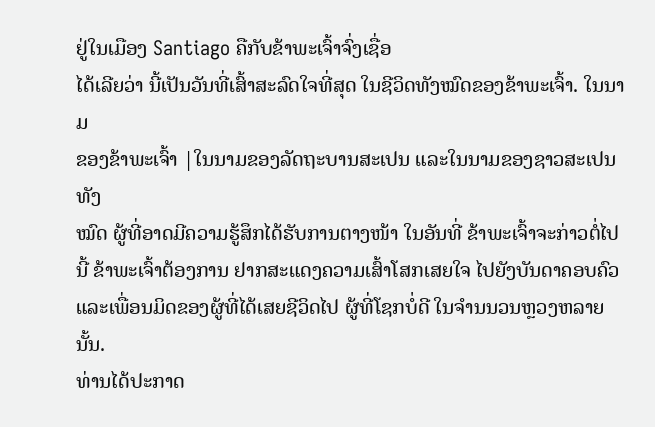ຢູ່ໃນເມືອງ Santiago ຄືກັບຂ້າພະເຈົ້າຈົ່ງເຊື່ອ
ໄດ້ເລີຍວ່າ ນີ້ເປັນວັນທີ່ເສົ້າສະລົດໃຈທີ່ສຸດ ໃນຊີວິດທັງໝົດຂອງຂ້າພະເຈົ້າ. ໃນນາມ
ຂອງຂ້າພະເຈົ້າ |ໃນນາມຂອງລັດຖະບານສະເປນ ແລະໃນນາມຂອງຊາວສະເປນທັງ
ໝົດ ຜູ້ທີ່ອາດມີຄວາມຮູ້ສຶກໄດ້ຮັບການຕາງໜ້າ ໃນອັນທີ່ ຂ້າພະເຈົ້າຈະກ່າວຕໍ່ໄປນີ້ ຂ້າພະເຈົ້າຕ້ອງການ ຢາກສະແດງຄວາມເສົ້າໂສກເສຍໃຈ ໄປຍັງບັນດາຄອບຄົວ ແລະເພື່ອນມິດຂອງຜູ້ທີ່ໄດ້ເສຍຊີວິດໄປ ຜູ້ທີ່ໂຊກບໍ່ດີ ໃນຈຳນນວນຫຼວງຫລາຍນັ້ນ.
ທ່ານໄດ້ປະກາດ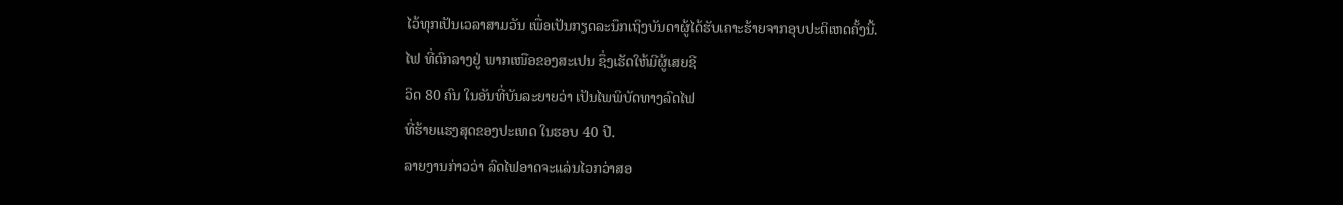ໄວ້ທຸກເປັນເວລາສາມວັນ ເພື່ອເປັນກຽດລະນຶກເຖິງບັນດາຜູ້ໄດ້ຮັບເຄາະຮ້າຍຈາກອຸບປະຕິເຫດຄັ້ງນີ້.
ໄຟ ທີ່ຕົກລາງຢູ່ ພາກເໜືອຂອງສະເປນ ຊຶ່ງເຮັດໃຫ້ມີຜູ້ເສຍຊີ
ວິດ 80 ຄົນ ໃນອັນທີ່ບັນລະຍາຍວ່າ ເປັນໄພພິບັດທາງລົດໄຟ
ທີ່ຮ້າຍແຮງສຸດຂອງປະເທດ ໃນຮອບ 40 ປີ.
ລາຍງານກ່າວວ່າ ລົດໄຟອາດຈະແລ່ນໄວກວ່າສອ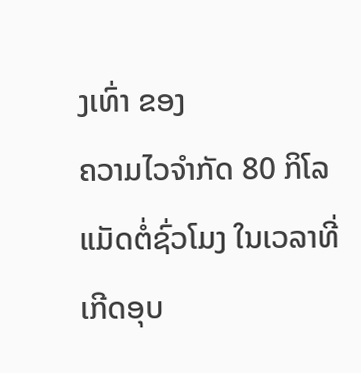ງເທົ່າ ຂອງ
ຄວາມໄວຈໍາກັດ 80 ກິໂລແມັດຕໍ່ຊົ່ວໂມງ ໃນເວລາທີ່ເກີດອຸບ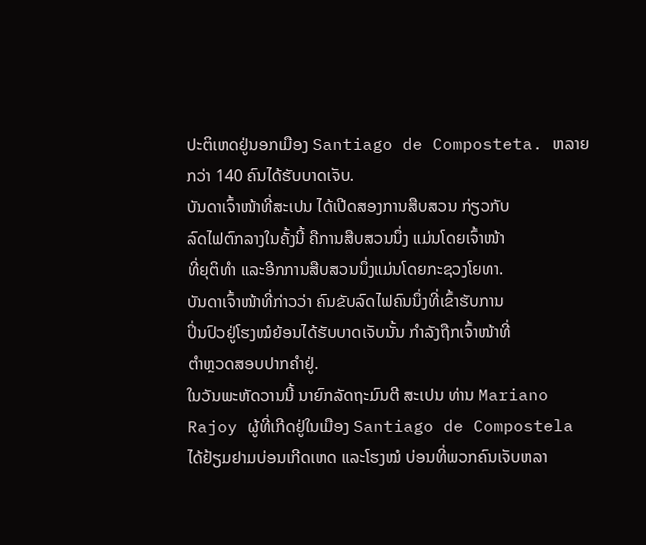ປະຕິເຫດຢູ່ນອກເມືອງ Santiago de Composteta. ຫລາຍ
ກວ່າ 140 ຄົນໄດ້ຮັບບາດເຈັບ.
ບັນດາເຈົ້າໜ້າທີ່ສະເປນ ໄດ້ເປີດສອງການສືບສວນ ກ່ຽວກັບ
ລົດໄຟຕົກລາງໃນຄັ້ງນີ້ ຄືການສືບສວນນຶ່ງ ແມ່ນໂດຍເຈົ້າໜ້າ
ທີ່ຍຸຕິທໍາ ແລະອີກການສືບສວນນຶ່ງແມ່ນໂດຍກະຊວງໂຍທາ.
ບັນດາເຈົ້າໜ້າທີ່ກ່າວວ່າ ຄົນຂັບລົດໄຟຄົນນຶ່ງທີ່ເຂົ້າຮັບການ
ປິ່ນປົວຢູ່ໂຮງໝໍຍ້ອນໄດ້ຮັບບາດເຈັບນັ້ນ ກໍາລັງຖືກເຈົ້າໜ້າທີ່
ຕໍາຫຼວດສອບປາກຄຳຢູ່.
ໃນວັນພະຫັດວານນີ້ ນາຍົກລັດຖະມົນຕີ ສະເປນ ທ່ານ Mariano Rajoy ຜູ້ທີ່ເກີດຢູ່ໃນເມືອງ Santiago de Compostela ໄດ້ຢ້ຽມຢາມບ່ອນເກີດເຫດ ແລະໂຮງໝໍ ບ່ອນທີ່ພວກຄົນເຈັບຫລາ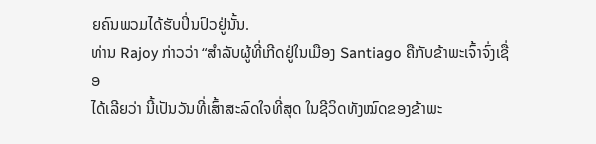ຍຄົນພວມໄດ້ຮັບປິ່ນປົວຢູ່ນັ້ນ.
ທ່ານ Rajoy ກ່າວວ່າ “ສໍາລັບຜູ້ທີ່ເກີດຢູ່ໃນເມືອງ Santiago ຄືກັບຂ້າພະເຈົ້າຈົ່ງເຊື່ອ
ໄດ້ເລີຍວ່າ ນີ້ເປັນວັນທີ່ເສົ້າສະລົດໃຈທີ່ສຸດ ໃນຊີວິດທັງໝົດຂອງຂ້າພະ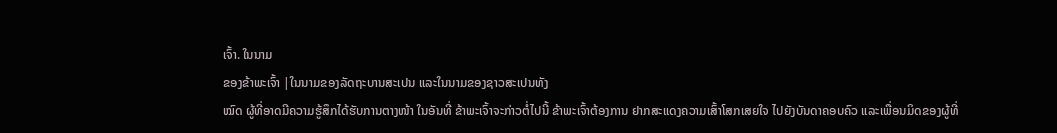ເຈົ້າ. ໃນນາມ
ຂອງຂ້າພະເຈົ້າ |ໃນນາມຂອງລັດຖະບານສະເປນ ແລະໃນນາມຂອງຊາວສະເປນທັງ
ໝົດ ຜູ້ທີ່ອາດມີຄວາມຮູ້ສຶກໄດ້ຮັບການຕາງໜ້າ ໃນອັນທີ່ ຂ້າພະເຈົ້າຈະກ່າວຕໍ່ໄປນີ້ ຂ້າພະເຈົ້າຕ້ອງການ ຢາກສະແດງຄວາມເສົ້າໂສກເສຍໃຈ ໄປຍັງບັນດາຄອບຄົວ ແລະເພື່ອນມິດຂອງຜູ້ທີ່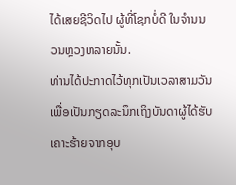ໄດ້ເສຍຊີວິດໄປ ຜູ້ທີ່ໂຊກບໍ່ດີ ໃນຈຳນນວນຫຼວງຫລາຍນັ້ນ.
ທ່ານໄດ້ປະກາດໄວ້ທຸກເປັນເວລາສາມວັນ ເພື່ອເປັນກຽດລະນຶກເຖິງບັນດາຜູ້ໄດ້ຮັບເຄາະຮ້າຍຈາກອຸບ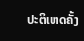ປະຕິເຫດຄັ້ງ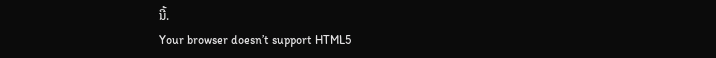ນີ້.
Your browser doesn’t support HTML5